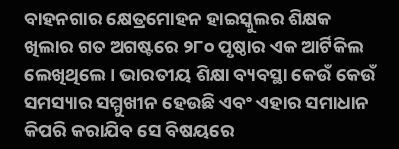ବାହନଗାର କ୍ଷେତ୍ରମୋହନ ହାଇସ୍କୁଲର ଶିକ୍ଷକ ଖିଲାର ଗତ ଅଗଷ୍ଟରେ ୨୮୦ ପୃଷ୍ଠାର ଏକ ଆର୍ଟିକିଲ ଲେଖିଥିଲେ । ଭାରତୀୟ ଶିକ୍ଷା ବ୍ୟବସ୍ଥା କେଉଁ କେଉଁ ସମସ୍ୟାର ସମ୍ମୁଖୀନ ହେଉଛି ଏବଂ ଏହାର ସମାଧାନ କିପରି କରାଯିବ ସେ ବିଷୟରେ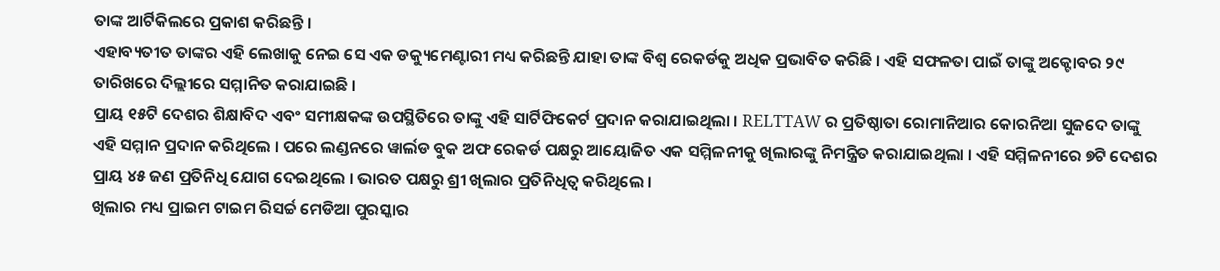ତାଙ୍କ ଆର୍ଟିକିଲରେ ପ୍ରକାଶ କରିଛନ୍ତି ।
ଏହାବ୍ୟତୀତ ତାଙ୍କର ଏହି ଲେଖାକୁ ନେଇ ସେ ଏକ ଡକ୍ୟୁମେଣ୍ଟାରୀ ମଧ୍ୟ କରିଛନ୍ତି ଯାହା ତାଙ୍କ ବିଶ୍ୱ ରେକର୍ଡକୁ ଅଧିକ ପ୍ରଭାବିତ କରିଛି । ଏହି ସଫଳତା ପାଇଁ ତାଙ୍କୁ ଅକ୍ଟୋବର ୨୯ ତାରିଖରେ ଦିଲ୍ଲୀରେ ସମ୍ମାନିତ କରାଯାଇଛି ।
ପ୍ରାୟ ୧୫ଟି ଦେଶର ଶିକ୍ଷାବିଦ ଏବଂ ସମୀକ୍ଷକଙ୍କ ଉପସ୍ଥିତିରେ ତାଙ୍କୁ ଏହି ସାର୍ଟିଫିକେର୍ଟ ପ୍ରଦାନ କରାଯାଇଥିଲା । RELTTAW ର ପ୍ରତିଷ୍ଠାତା ରୋମାନିଆର କୋରନିଆ ସୁଜଦେ ତାଙ୍କୁ ଏହି ସମ୍ମାନ ପ୍ରଦାନ କରିଥିଲେ । ପରେ ଲଣ୍ଡନରେ ୱାର୍ଲଡ ବୁକ ଅଫ ରେକର୍ଡ ପକ୍ଷରୁ ଆୟୋଜିତ ଏକ ସମ୍ମିଳନୀକୁ ଖିଲାରଙ୍କୁ ନିମନ୍ତ୍ରିତ କରାଯାଇଥିଲା । ଏହି ସମ୍ମିଳନୀରେ ୭ଟି ଦେଶର ପ୍ରାୟ ୪୫ ଜଣ ପ୍ରତିନିଧି ଯୋଗ ଦେଇଥିଲେ । ଭାରତ ପକ୍ଷରୁ ଶ୍ରୀ ଖିଲାର ପ୍ରତିନିଧିତ୍ୱ କରିଥିଲେ ।
ଖିଲାର ମଧ୍ୟ ପ୍ରାଇମ ଟାଇମ ରିସର୍ଚ୍ଚ ମେଡିଆ ପୁରସ୍କାର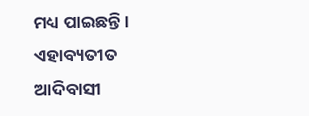ମଧ୍ୟ ପାଇଛନ୍ତି । ଏହାବ୍ୟତୀତ ଆଦିବାସୀ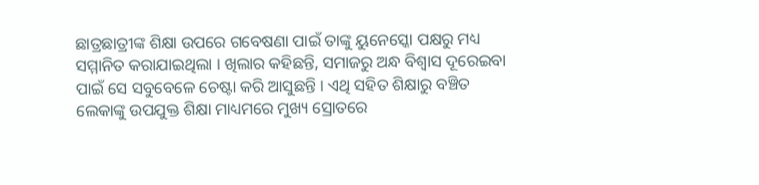ଛାତ୍ରଛାତ୍ରୀଙ୍କ ଶିକ୍ଷା ଉପରେ ଗବେଷଣା ପାଇଁ ତାଙ୍କୁ ୟୁନେସ୍କୋ ପକ୍ଷରୁ ମଧ୍ୟ ସମ୍ମାନିତ କରାଯାଇଥିଲା । ଖିଲାର କହିଛନ୍ତି, ସମାଜରୁ ଅନ୍ଧ ବିଶ୍ୱାସ ଦୂରେଇବା ପାଇଁ ସେ ସବୁବେଳେ ଚେଷ୍ଟା କରି ଆସୁଛନ୍ତି । ଏଥି ସହିତ ଶିକ୍ଷାରୁ ବଞ୍ଚିତ ଲେକାଙ୍କୁ ଉପଯୁକ୍ତ ଶିକ୍ଷା ମାଧ୍ୟମରେ ମୁଖ୍ୟ ସ୍ରୋତରେ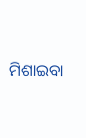ମିଶାଇବା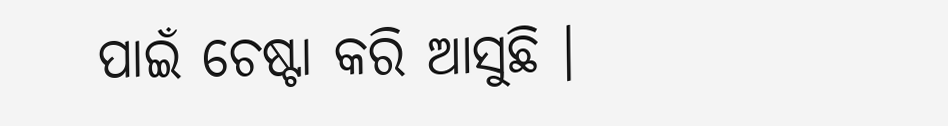ପାଇଁ ଚେଷ୍ଟା କରି ଆସୁଛି ।